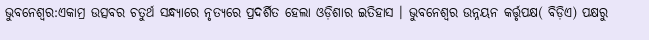ଭୁବନେଶ୍ୱର:ଏକାମ୍ର ଉତ୍ସବର ଚତୁର୍ଥ ସନ୍ଧ୍ୟାରେ ନୃତ୍ୟରେ ପ୍ରଦର୍ଶିତ ହେଲା ଓଡ଼ିଶାର ଇତିହାସ । ଭୁବନେଶ୍ଵର ଉନ୍ନୟନ କର୍ତ୍ତୃପକ୍ଷ( ବିଡ଼ିଏ) ପକ୍ଷରୁ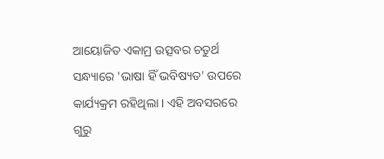ଆୟୋଜିତ ଏକାମ୍ର ଉତ୍ସବର ଚତୁର୍ଥ ସନ୍ଧ୍ୟାରେ 'ଭାଷା ହିଁ ଭବିଷ୍ୟତ' ଉପରେ କାର୍ଯ୍ୟକ୍ରମ ରହିଥିଲା । ଏହି ଅବସରରେ ଗୁରୁ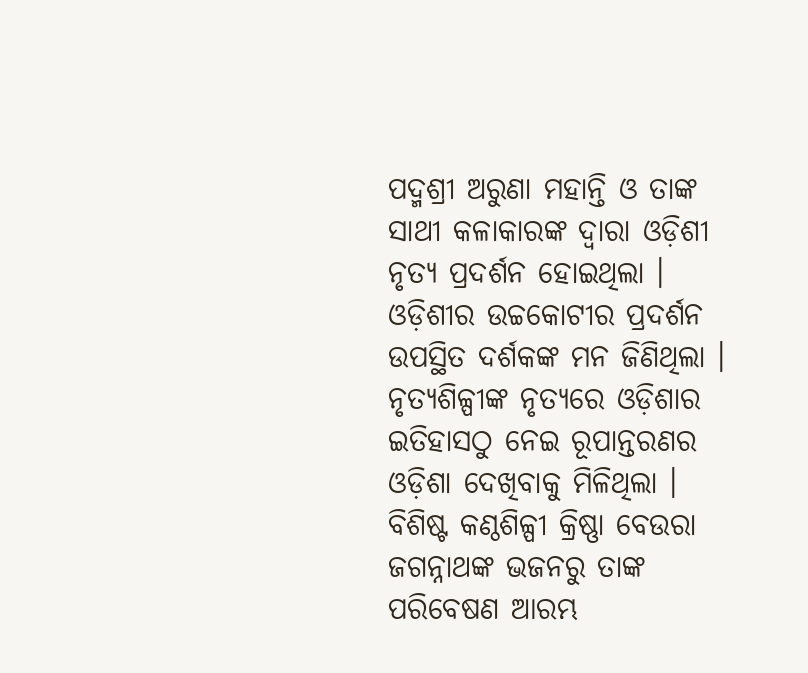ପଦ୍ମଶ୍ରୀ ଅରୁଣା ମହାନ୍ତି ଓ ତାଙ୍କ ସାଥୀ କଳାକାରଙ୍କ ଦ୍ଵାରା ଓଡ଼ିଶୀ ନୃତ୍ୟ ପ୍ରଦର୍ଶନ ହୋଇଥିଲା । ଓଡ଼ିଶୀର ଉଚ୍ଚକୋଟୀର ପ୍ରଦର୍ଶନ ଉପସ୍ଥିତ ଦର୍ଶକଙ୍କ ମନ ଜିଣିଥିଲା । ନୃତ୍ୟଶିଳ୍ପୀଙ୍କ ନୃତ୍ୟରେ ଓଡ଼ିଶାର ଇତିହାସଠୁ ନେଇ ରୂପାନ୍ତରଣର ଓଡ଼ିଶା ଦେଖିବାକୁ ମିଳିଥିଲା ।
ବିଶିଷ୍ଟ କଣ୍ଠଶିଳ୍ପୀ କ୍ରିଷ୍ଣା ବେଉରା ଜଗନ୍ନାଥଙ୍କ ଭଜନରୁ ତାଙ୍କ ପରିବେଷଣ ଆରମ୍ଭ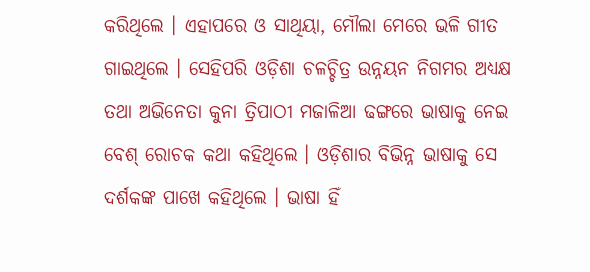କରିଥିଲେ । ଏହାପରେ ଓ ସାଥିୟା, ମୌଲା ମେରେ ଭଳି ଗୀତ ଗାଇଥିଲେ । ସେହିପରି ଓଡ଼ିଶା ଚଳଚ୍ଚିତ୍ର ଉନ୍ନୟନ ନିଗମର ଅଧ୍ୟକ୍ଷ ତଥା ଅଭିନେତା କୁନା ତ୍ରିପାଠୀ ମଜାଳିଆ ଢଙ୍ଗରେ ଭାଷାକୁ ନେଇ ବେଶ୍ ରୋଚକ କଥା କହିଥିଲେ । ଓଡ଼ିଶାର ବିଭିନ୍ନ ଭାଷାକୁ ସେ ଦର୍ଶକଙ୍କ ପାଖେ କହିଥିଲେ । ଭାଷା ହିଁ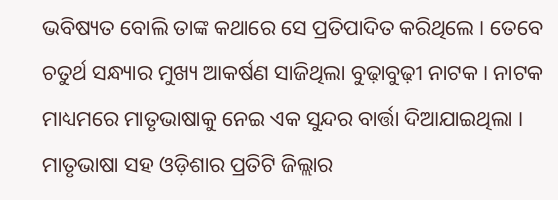ଭବିଷ୍ୟତ ବୋଲି ତାଙ୍କ କଥାରେ ସେ ପ୍ରତିପାଦିତ କରିଥିଲେ । ତେବେ ଚତୁର୍ଥ ସନ୍ଧ୍ୟାର ମୁଖ୍ୟ ଆକର୍ଷଣ ସାଜିଥିଲା ବୁଢ଼ାବୁଢ଼ୀ ନାଟକ । ନାଟକ ମାଧ୍ୟମରେ ମାତୃଭାଷାକୁ ନେଇ ଏକ ସୁନ୍ଦର ବାର୍ତ୍ତା ଦିଆଯାଇଥିଲା । ମାତୃଭାଷା ସହ ଓଡ଼ିଶାର ପ୍ରତିଟି ଜିଲ୍ଲାର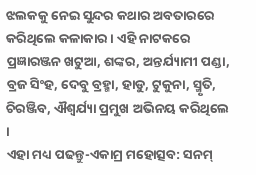ଝଲକକୁ ନେଇ ସୁନ୍ଦର କଥାର ଅବତାରରେ କରିଥିଲେ କଳାକାର । ଏହି ନାଟକରେ ପ୍ରଜ୍ଞାରଞ୍ଜନ ଖଟୁଆ, ଶଙ୍କର, ଅନ୍ତର୍ଯ୍ୟାମୀ ପଣ୍ଡା, ବ୍ରଜ ସିଂହ, ଦେବୁ ବ୍ରହ୍ମା, ହାଡୁ, ଟୁକୁନା, ସ୍ମୃତି, ଚିରଞ୍ଜିବ, ଐଶ୍ୱର୍ଯ୍ୟା ପ୍ରମୁଖ ଅଭିନୟ କରିଥିଲେ ।
ଏହା ମଧ୍ୟ ପଢନ୍ତୁ-ଏକାମ୍ର ମହୋତ୍ସବ: ସନମ୍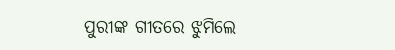ପୁରୀଙ୍କ ଗୀତରେ ଝୁମିଲେ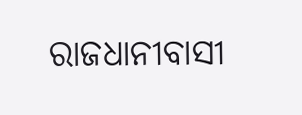ରାଜଧାନୀବାସୀ